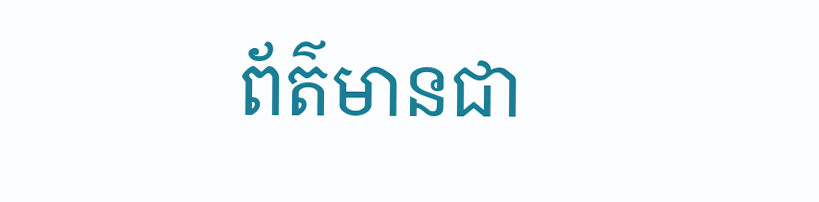ព័ត៌មានជា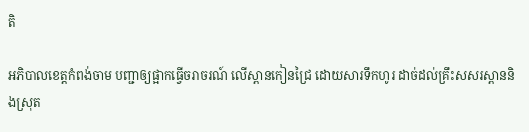តិ

អភិបាលខេត្តកំពង់ចាម បញ្ជាឲ្យផ្អាកធ្វើចរាចរណ៍ លើស្ពានកៀនជ្រៃ ដោយសារទឹកហូរ ដាច់ដល់គ្រឹះសសរស្ពាននិងស្រុត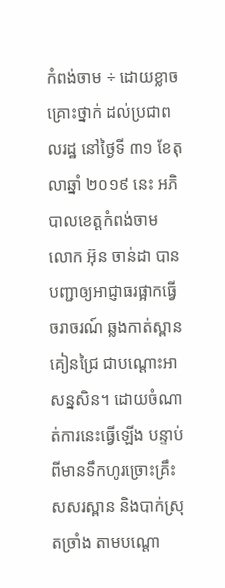កំពង់ចាម ÷ ដោយខ្លាចគ្រោះថ្នាក់ ដល់ប្រជាពលរដ្ឋ នៅថ្ងៃទី ៣១ ខែតុលាឆ្នាំ ២០១៩ នេះ អភិបាលខេត្តកំពង់ចាម លោក អ៊ុន ចាន់ដា បានបញ្ជាឲ្យអាជ្ញាធរផ្អាកធ្វើចរាចរណ៍ ឆ្លងកាត់ស្ពានគៀនជ្រៃ ជាបណ្ដោះអាសន្នសិន។ ដោយចំណាត់ការនេះធ្វើឡើង បន្ទាប់ពីមានទឹកហូរច្រោះគ្រឹះសសរស្ពាន និងបាក់ស្រុតច្រាំង តាមបណ្ដោ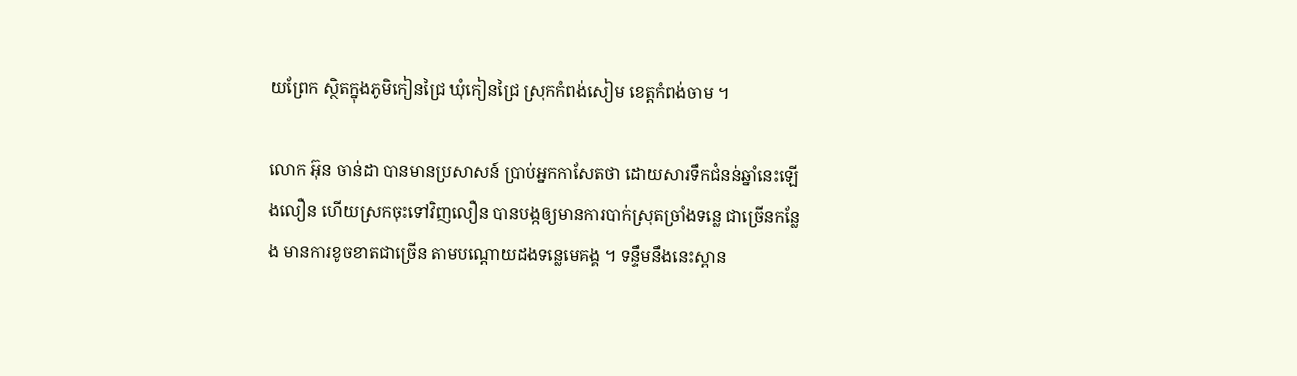យព្រែក ស្ថិតក្នុងភូមិកៀនជ្រៃ ឃុំកៀនជ្រៃ ស្រុកកំពង់សៀម ខេត្តកំពង់ចាម ។

លោក អ៊ុន ចាន់ដា បានមានប្រសាសន៍ ប្រាប់អ្នកកាសែតថា ដោយសារទឹកជំនន់ឆ្នាំនេះឡើងលឿន ហើយស្រកចុះទៅវិញលឿន បានបង្កឲ្យមានការបាក់ស្រុតច្រាំងទន្លេ ជាច្រើនកន្លែង មានការខូចខាតជាច្រើន តាមបណ្ដោយដងទន្លេមេគង្គ ។ ទន្ទឹមនឹងនេះស្ពាន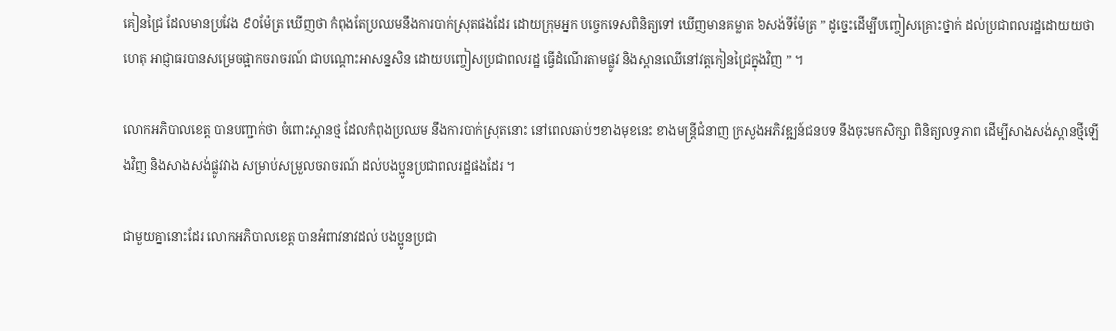គៀនជ្រៃ ដែលមានប្រវែង ៩០ម៉ែត្រ ឃើញថា កំពុងតែប្រឈមនឹងការបាក់ស្រុតផងដែរ ដោយក្រុមអ្នក បច្ចេកទេសពិនិត្យទៅ ឃើញមានគម្លាត ៦សង់ទីម៉ែត្រ ” ដូច្នេះដើម្បីបញ្ចៀសគ្រោះថ្នាក់ ដល់ប្រជាពលរដ្ឋដោយយថាហេតុ អាជ្ញាធរបានសម្រេចផ្អាកចរាចរណ៍ ជាបណ្ដោះអាសន្នសិន ដោយបញ្ចៀសប្រជាពលរដ្ឋ ធ្វើដំណើរតាមផ្លូវ និងស្ពានឈើនៅវត្តកៀនជ្រៃក្នុងវិញ ” ។

លោកអភិបាលខេត្ត បានបញ្ជាក់ថា ចំពោះស្ពានថ្ម ដែលកំពុងប្រឈម នឹងការបាក់ស្រុតនោះ នៅពេលឆាប់ៗខាងមុខនេះ ខាងមន្ត្រីជំនាញ ក្រសួងអភិវឌ្ឍន៍ជនបទ នឹងចុះមកសិក្សា ពិនិត្យលទ្ធភាព ដើម្បីសាងសង់ស្ពានថ្មីឡើងវិញ និងសាងសង់ផ្លូវវាង សម្រាប់សម្រួលចរាចរណ៍ ដល់បងប្អូនប្រជាពលរដ្ឋផងដែរ ។

ជាមួយគ្នានោះដែរ លោកអភិបាលខេត្ត បានអំពាវនាវដល់ បងប្អូនប្រជា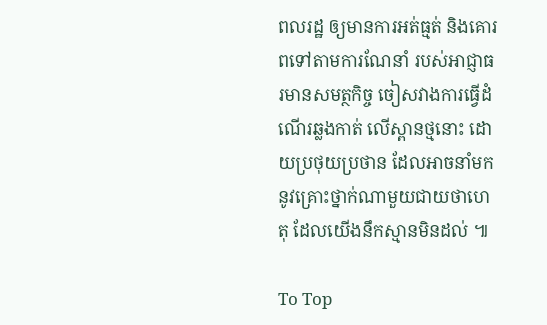ពលរដ្ឋ ឲ្យមានការអត់ធ្មត់ និងគោរពទៅតាមការណែនាំ របស់អាជ្ញាធរមានសមត្ថកិច្ច ចៀសវាងការធ្វើដំណើរឆ្លងកាត់ លើស្ពានថ្មនោះ ដោយប្រថុយប្រថាន ដែលអាចនាំមក នូវគ្រោះថ្នាក់ណាមួយជាយថាហេតុ ដែលយើងនឹកស្មានមិនដល់ ៕

To Top